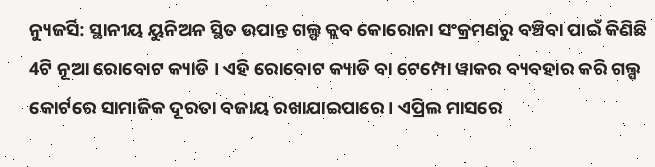ନ୍ୟୁଜର୍ସି: ସ୍ଥାନୀୟ ୟୁନିଅନ ସ୍ଥିତ ଉପାନ୍ତ ଗଲ୍ଫ କ୍ଲବ କୋରୋନା ସଂକ୍ରମଣରୁ ବଞ୍ଚିବା ପାଇଁ କିଣିଛି 4ଟି ନୂଆ ରୋବୋଟ କ୍ୟାଡି । ଏହି ରୋବୋଟ କ୍ୟାଡି ବା ଟେମ୍ପୋ ୱାକର ବ୍ୟବହାର କରି ଗଲ୍ପ କୋର୍ଟରେ ସାମାଜିକ ଦୂରତା ବଜାୟ ରଖାଯାଇପାରେ । ଏପ୍ରିଲ ମାସରେ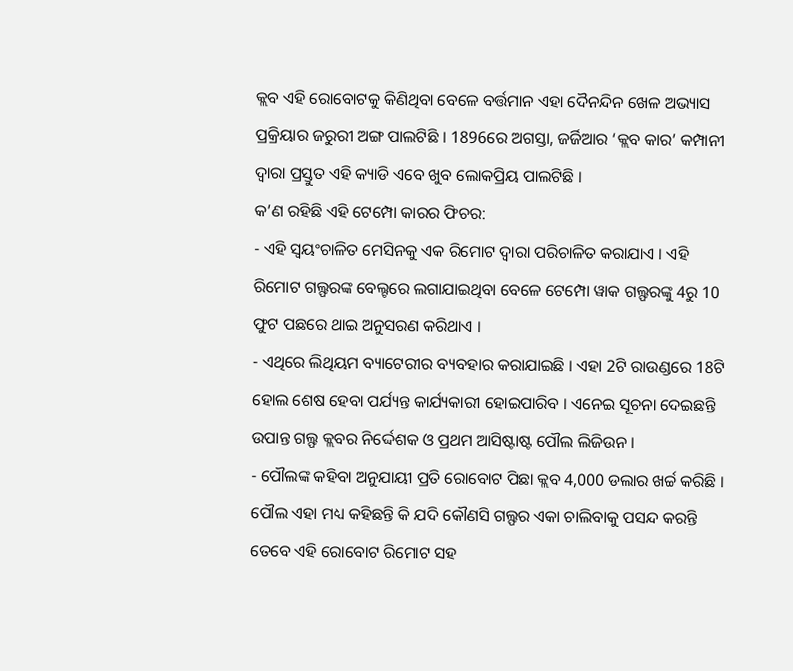କ୍ଲବ ଏହି ରୋବୋଟକୁ କିଣିଥିବା ବେଳେ ବର୍ତ୍ତମାନ ଏହା ଦୈନନ୍ଦିନ ଖେଳ ଅଭ୍ୟାସ ପ୍ରକ୍ରିୟାର ଜରୁରୀ ଅଙ୍ଗ ପାଲଟିଛି । 1896ରେ ଅଗସ୍ତା, ଜର୍ଜିଆର ‘କ୍ଲବ କାର’ କମ୍ପାନୀ ଦ୍ବାରା ପ୍ରସ୍ତୁତ ଏହି କ୍ୟାଡି ଏବେ ଖୁବ ଲୋକପ୍ରିୟ ପାଲଟିଛି ।
କ’ଣ ରହିଛି ଏହି ଟେମ୍ପୋ କାରର ଫିଚର:
- ଏହି ସ୍ବୟଂଚାଳିତ ମେସିନକୁ ଏକ ରିମୋଟ ଦ୍ବାରା ପରିଚାଳିତ କରାଯାଏ । ଏହି ରିମୋଟ ଗଲ୍ଫରଙ୍କ ବେଲ୍ଟରେ ଲଗାଯାଇଥିବା ବେଳେ ଟେମ୍ପୋ ୱାକ ଗଲ୍ଫରଙ୍କୁ 4ରୁ 10 ଫୁଟ ପଛରେ ଥାଇ ଅନୁସରଣ କରିଥାଏ ।
- ଏଥିରେ ଲିଥିୟମ ବ୍ୟାଟେରୀର ବ୍ୟବହାର କରାଯାଇଛି । ଏହା 2ଟି ରାଉଣ୍ଡରେ 18ଟି ହୋଲ ଶେଷ ହେବା ପର୍ଯ୍ୟନ୍ତ କାର୍ଯ୍ୟକାରୀ ହୋଇପାରିବ । ଏନେଇ ସୂଚନା ଦେଇଛନ୍ତି ଉପାନ୍ତ ଗଲ୍ଫ କ୍ଲବର ନିର୍ଦ୍ଦେଶକ ଓ ପ୍ରଥମ ଆସିଷ୍ଟାଷ୍ଟ ପୌଲ ଲିଜିଉନ ।
- ପୌଲଙ୍କ କହିବା ଅନୁଯାୟୀ ପ୍ରତି ରୋବୋଟ ପିଛା କ୍ଲବ 4,000 ଡଲାର ଖର୍ଚ୍ଚ କରିଛି ।
ପୌଲ ଏହା ମଧ୍ୟ କହିଛନ୍ତି କି ଯଦି କୌଣସି ଗଲ୍ଫର ଏକା ଚାଲିବାକୁ ପସନ୍ଦ କରନ୍ତି ତେବେ ଏହି ରୋବୋଟ ରିମୋଟ ସହ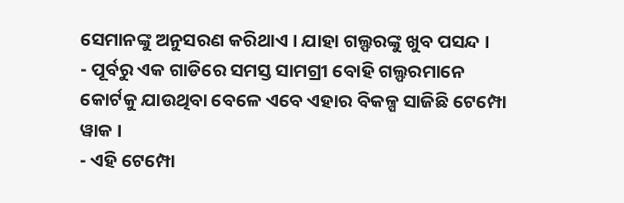ସେମାନଙ୍କୁ ଅନୁସରଣ କରିଥାଏ । ଯାହା ଗଲ୍ଫରଙ୍କୁ ଖୁବ ପସନ୍ଦ ।
- ପୂର୍ବରୁ ଏକ ଗାଡିରେ ସମସ୍ତ ସାମଗ୍ରୀ ବୋହି ଗଲ୍ଫରମାନେ କୋର୍ଟକୁ ଯାଉଥିବା ବେଳେ ଏବେ ଏହାର ବିକଳ୍ପ ସାଜିଛି ଟେମ୍ପୋ ୱାକ ।
- ଏହି ଟେମ୍ପୋ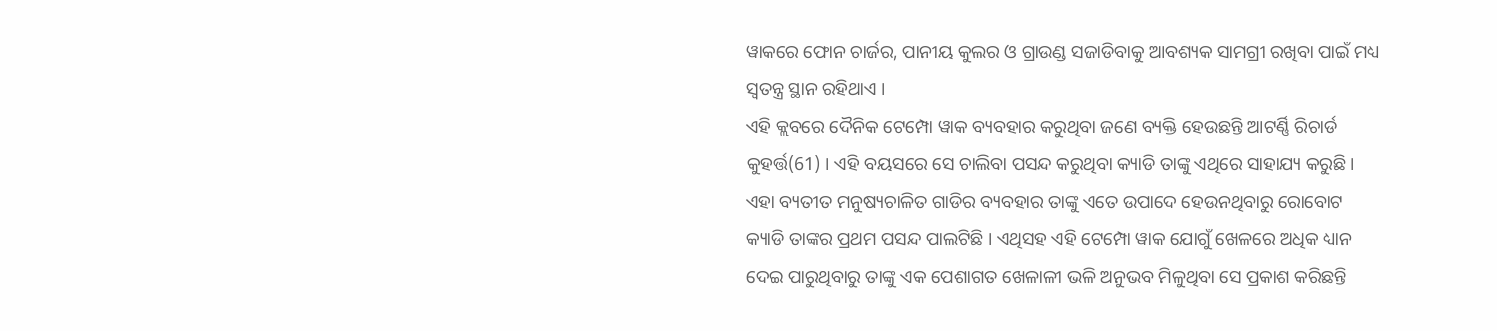ୱାକରେ ଫୋନ ଚାର୍ଜର, ପାନୀୟ କୁଲର ଓ ଗ୍ରାଉଣ୍ଡ ସଜାଡିବାକୁ ଆବଶ୍ୟକ ସାମଗ୍ରୀ ରଖିବା ପାଇଁ ମଧ୍ୟ ସ୍ବତନ୍ତ୍ର ସ୍ଥାନ ରହିଥାଏ ।
ଏହି କ୍ଲବରେ ଦୈନିକ ଟେମ୍ପୋ ୱାକ ବ୍ୟବହାର କରୁଥିବା ଜଣେ ବ୍ୟକ୍ତି ହେଉଛନ୍ତି ଆଟର୍ଣ୍ଣି ରିଚାର୍ଡ କୁହର୍ତ୍ତ(61) । ଏହି ବୟସରେ ସେ ଚାଲିବା ପସନ୍ଦ କରୁଥିବା କ୍ୟାଡି ତାଙ୍କୁ ଏଥିରେ ସାହାଯ୍ୟ କରୁଛି । ଏହା ବ୍ୟତୀତ ମନୁଷ୍ୟଚାଳିତ ଗାଡିର ବ୍ୟବହାର ତାଙ୍କୁ ଏତେ ଉପାଦେ ହେଉନଥିବାରୁ ରୋବୋଟ କ୍ୟାଡି ତାଙ୍କର ପ୍ରଥମ ପସନ୍ଦ ପାଲଟିଛି । ଏଥିସହ ଏହି ଟେମ୍ପୋ ୱାକ ଯୋଗୁଁ ଖେଳରେ ଅଧିକ ଧ୍ୟାନ ଦେଇ ପାରୁଥିବାରୁ ତାଙ୍କୁ ଏକ ପେଶାଗତ ଖେଳାଳୀ ଭଳି ଅନୁଭବ ମିଳୁଥିବା ସେ ପ୍ରକାଶ କରିଛନ୍ତି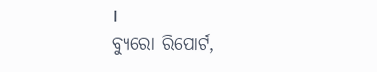।
ବ୍ୟୁରୋ ରିପୋର୍ଟ,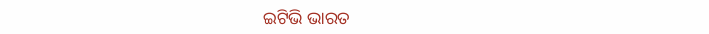ଇଟିଭି ଭାରତ